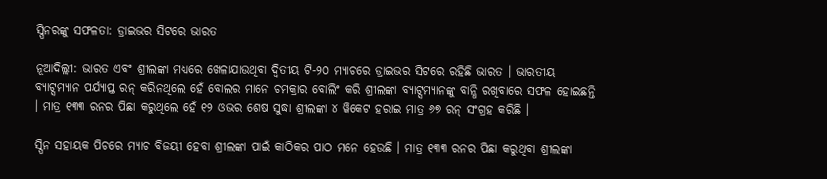ସ୍ପିନରଙ୍କୁ ସଫଳତା: ଡ୍ରାଇଭର ସିଟରେ ଭାରତ

ନୂଆଦିଲ୍ଲୀ: ଭାରତ ଏବଂ ଶ୍ରୀଲଙ୍କା ମଧ୍ୟରେ ଖେଳାଯାଉଥିବା ଦ୍ୱିତୀୟ ଟି-୨୦ ମ୍ୟାଚରେ ଡ୍ରାଇଭର ସିଟରେ ରହିଛି ଭାରତ । ଭାରତୀୟ ବ୍ୟାଟ୍ସମ୍ୟାନ ପର୍ଯ୍ୟାପ୍ତ ରନ୍ କରିନଥିଲେ ହେଁ ବୋଲର ମାନେ ଚମକ୍ରାର ବୋଲିଂ କରି ଶ୍ରୀଲଙ୍କା ବ୍ୟାଟ୍ସମ୍ୟାନଙ୍କୁ ବାନ୍ଧି ରଖିବାରେ ସଫଳ ହୋଇଛନ୍ତି । ମାତ୍ର ୧୩୩ ରନର ପିଛା କରୁଥିଲେ ହେଁ ୧୨ ଓଭର ଶେଷ ସୁଦ୍ଧା ଶ୍ରୀଲଙ୍କା ୪ ୱିକେଟ ହରାଇ ମାତ୍ର ୬୭ ରନ୍ ସଂଗ୍ରହ କରିଛି ।

ସ୍ପିନ ସହାୟକ ପିଚରେ ମ୍ୟାଚ ବିଜୟୀ ହେବା ଶ୍ରୀଲଙ୍କା ପାଇଁ କାଠିକର ପାଠ ମନେ ହେଉଛି । ମାତ୍ର ୧୩୩ ରନର ପିଛା କରୁଥିବା ଶ୍ରୀଲଙ୍କା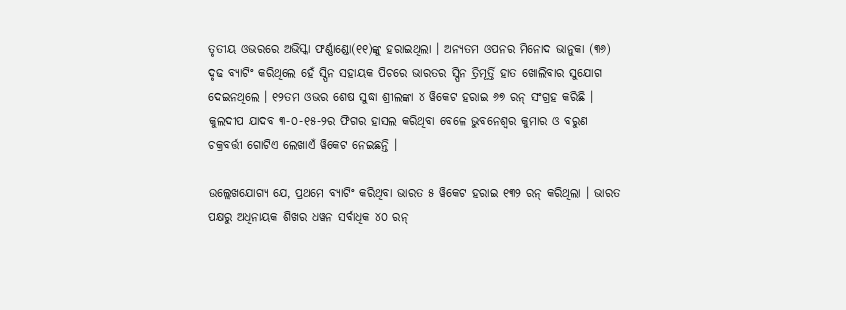ତୃତୀୟ ଓଭରରେ ଅଭିସ୍କା ଫର୍ଣ୍ଣାଣ୍ଡୋ(୧୧)ଙ୍କୁ ହରାଇଥିଲା । ଅନ୍ୟତମ ଓପନର ମିନୋଦ ଭାନୁକା (୩୬) ଦୃଢ ବ୍ୟାଟିଂ କରିଥିଲେ ହେଁ ସ୍ପିନ ସହାୟକ ପିଚରେ ଭାରତର ସ୍ପିନ ତ୍ରିମୂର୍ତ୍ତି ହାତ ଖୋଲିବାର ସୁଯୋଗ ଦେଇନଥିଲେ । ୧୨ତମ ଓଭର ଶେଷ ସୁଦ୍ଧା ଶ୍ରୀଲଙ୍କା ୪ ୱିକେଟ ହରାଇ ୬୭ ରନ୍ ସଂଗ୍ରହ କରିଛି । କୁଲଦୀପ ଯାଦବ ୩-୦-୧୫-୨ର ଫିଗର ହାସଲ କରିଥିବା ବେଳେ ଭୁବନେଶ୍ୱର କୁମାର ଓ ବରୁଣ ଚକ୍ରବର୍ତ୍ତୀ ଗୋଟିଏ ଲେଖାଏଁ ୱିକେଟ ନେଇଛନ୍ତି ।

ଉଲ୍ଲେଖଯୋଗ୍ୟ ଯେ, ପ୍ରଥମେ ବ୍ୟାଟିଂ କରିଥିବା ଭାରତ ୫ ୱିକେଟ ହରାଇ ୧୩୨ ରନ୍ କରିଥିଲା । ଭାରତ ପକ୍ଷରୁ ଅଧିନାୟକ ଶିଖର ଧୱନ ସର୍ବାଧିକ ୪୦ ରନ୍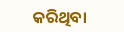କରିଥିବା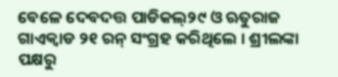ବେଳେ ଦେବଦତ୍ତ ପାଡିକଲ୍୨୯ ଓ ଋତୁରାଜ ଗାଏକ୍ୱାଡ ୨୧ ରନ୍ ସଂଗ୍ରହ କରିଥିଲେ । ଶ୍ରୀଲଙ୍କା ପକ୍ଷରୁ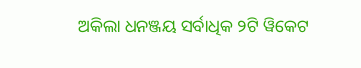ଅକିଲା ଧନଞ୍ଜୟ ସର୍ବାଧିକ ୨ଟି ୱିକେଟ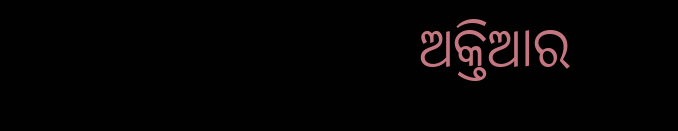ଅକ୍ତିଆର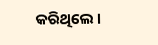କରିଥିଲେ ।